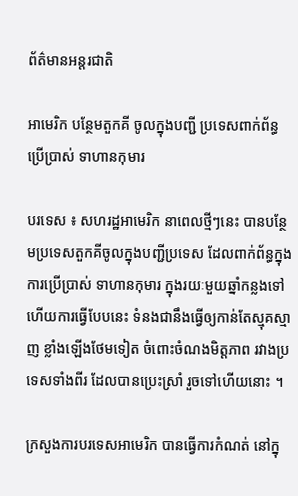ព័ត៌មានអន្តរជាតិ

អាមេរិក បន្ថែមតួកគី ចូលក្នុងបញ្ជី ប្រទេសពាក់ព័ន្ធ ប្រើប្រាស់ ទាហានកុមារ

បរទេស ៖ សហរដ្ឋអាមេរិក នាពេលថ្មីៗនេះ បានបន្ថែមប្រទេសតួកគីចូលក្នុងបញ្ជីប្រទេស ដែលពាក់ព័ន្ធក្នុងការប្រើប្រាស់ ទាហានកុមារ ក្នុងរយៈមួយឆ្នាំកន្លងទៅ ហើយការធ្វើបែបនេះ ទំនងជានឹងធ្វើឲ្យកាន់តែស្មុគស្មាញ ខ្លាំងឡើងថែមទៀត ចំពោះចំណងមិត្តភាព រវាងប្រទេសទាំងពីរ ដែលបានប្រេះស្រាំ រួចទៅហើយនោះ ។

ក្រសួងការបរទេសអាមេរិក បានធ្វើការកំណត់ នៅក្នុ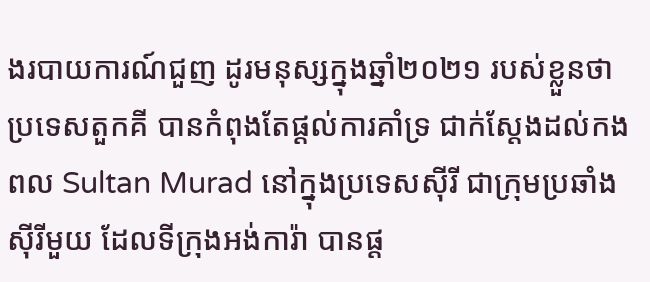ងរបាយការណ៍ជួញ ដូរមនុស្សក្នុងឆ្នាំ២០២១ របស់ខ្លួនថា ប្រទេសតួកគី បានកំពុងតែផ្តល់ការគាំទ្រ ជាក់ស្តែងដល់កងពល Sultan Murad នៅក្នុងប្រទេសស៊ីរី ជាក្រុមប្រឆាំង ស៊ីរីមួយ ដែលទីក្រុងអង់ការ៉ា បានផ្ត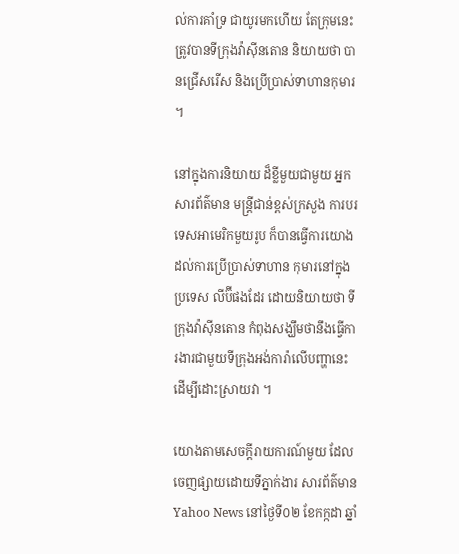ល់ការគាំទ្រ ជាយូរមកហើយ តែក្រុមនេះត្រូវបានទីក្រុងវ៉ាស៊ីនតោន និយាយថា បានជ្រើសរើស និងប្រើប្រាស់ទាហានកុមារ ។

នៅក្នុងការនិយាយ ដ៏ខ្លីមួយជាមួយ អ្នកសារព័ត៌មាន មន្ត្រីជាន់ខ្ពស់ក្រសួង ការបរទេសអាមេរិកមួយរូប ក៏បានធ្វើការយោង ដល់ការប្រើប្រាស់ទាហាន កុមារនៅក្នុងប្រទេស លីប៊ីផងដែរ ដោយនិយាយថា ទីក្រុងវ៉ាស៊ីនតោន កំពុងសង្ឃឹមថានឹងធ្វើការងារជាមួយទីក្រុងអង់ការ៉ាលើបញ្ហានេះ ដើម្បីដោះស្រាយវា ។

យោងតាមសេចក្តីរាយការណ៍មួយ ដែលចេញផ្សាយដោយទីភ្នាក់ងារ សារព័ត៌មាន Yahoo News នៅថ្ងៃទី០២ ខែកក្កដា ឆ្នាំ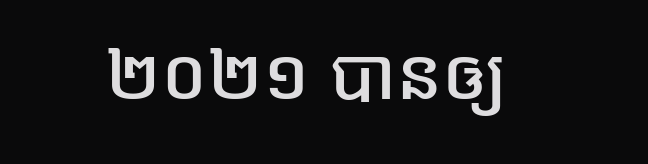២០២១ បានឲ្យ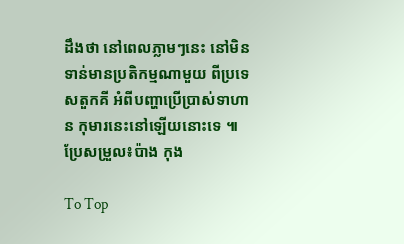ដឹងថា នៅពេលភ្លាមៗនេះ នៅមិនទាន់មានប្រតិកម្មណាមួយ ពីប្រទេសតួកគី អំពីបញ្ហាប្រើប្រាស់ទាហាន កុមារនេះនៅឡើយនោះទេ ៕ ប្រែសម្រួល៖ប៉ាង កុង

To Top